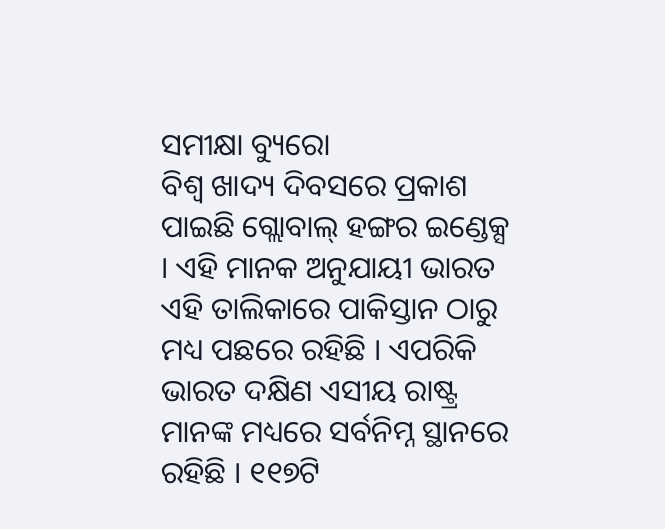ସମୀକ୍ଷା ବ୍ୟୁରୋ
ବିଶ୍ବ ଖାଦ୍ୟ ଦିବସରେ ପ୍ରକାଶ ପାଇଛି ଗ୍ଲୋବାଲ୍ ହଙ୍ଗର ଇଣ୍ଡେକ୍ସ । ଏହି ମାନକ ଅନୁଯାୟୀ ଭାରତ ଏହି ତାଲିକାରେ ପାକିସ୍ତାନ ଠାରୁ ମଧ୍ୟ ପଛରେ ରହିଛି । ଏପରିକି ଭାରତ ଦକ୍ଷିଣ ଏସୀୟ ରାଷ୍ଟ୍ର ମାନଙ୍କ ମଧ୍ୟରେ ସର୍ବନିମ୍ନ ସ୍ଥାନରେ ରହିଛି । ୧୧୭ଟି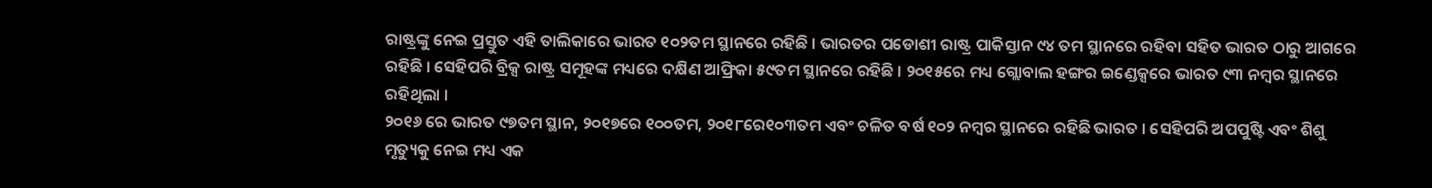ରାଷ୍ଟ୍ରଙ୍କୁ ନେଇ ପ୍ରସ୍ତୁତ ଏହି ତାଲିକାରେ ଭାରତ ୧୦୨ତମ ସ୍ଥାନରେ ରହିଛି । ଭାରତର ପଡୋଶୀ ରାଷ୍ଟ୍ର ପାକିସ୍ତାନ ୯୪ ତମ ସ୍ଥାନରେ ରହିବା ସହିତ ଭାରତ ଠାରୁ ଆଗରେ ରହିଛି । ସେହିପରି ବ୍ରିକ୍ସ ରାଷ୍ଟ୍ର ସମୂହଙ୍କ ମଧ୍ୟରେ ଦକ୍ଷିଣ ଆଫ୍ରିକା ୫୯ତମ ସ୍ଥାନରେ ରହିଛି । ୨୦୧୫ରେ ମଧ୍ୟ ଗ୍ଲୋବାଲ ହଙ୍ଗର ଇଣ୍ଡେକ୍ସରେ ଭାରତ ୯୩ ନମ୍ୱର ସ୍ଥାନରେ ରହିଥିଲା ।
୨୦୧୬ ରେ ଭାରତ ୯୭ତମ ସ୍ଥାନ, ୨୦୧୭ରେ ୧୦୦ତମ, ୨୦୧୮ରେ୧୦୩ତମ ଏବଂ ଚଳିତ ବର୍ଷ ୧୦୨ ନମ୍ୱର ସ୍ଥାନରେ ରହିଛି ଭାରତ । ସେହିପରି ଅପପୁଷ୍ଟି ଏବଂ ଶିଶୁ ମୃତ୍ୟୁକୁ ନେଇ ମଧ୍ୟ ଏକ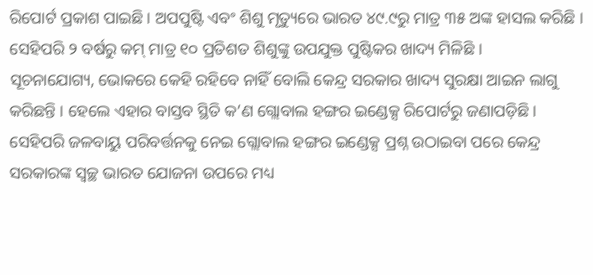ରିପୋର୍ଟ ପ୍ରକାଶ ପାଇଛି । ଅପପୁଷ୍ଟି ଏବଂ ଶିଶୁ ମୃତ୍ୟୁରେ ଭାରତ ୪୯.୯ରୁ ମାତ୍ର ୩୫ ଅଙ୍କ ହାସଲ କରିଛି । ସେହିପରି ୨ ବର୍ଷରୁ କମ୍ ମାତ୍ର ୧୦ ପ୍ରତିଶତ ଶିଶୁଙ୍କୁ ଉପଯୁକ୍ତ ପୁଷ୍ଟିକର ଖାଦ୍ୟ ମିଳିଛି ।
ସୂଚନାଯୋଗ୍ୟ, ଭୋକରେ କେହି ରହିବେ ନାହିଁ ବୋଲି କେନ୍ଦ୍ର ସରକାର ଖାଦ୍ୟ ସୁରକ୍ଷା ଆଇନ ଲାଗୁ କରିଛନ୍ତି । ହେଲେ ଏହାର ବାସ୍ତବ ସ୍ଥିତି କ’ଣ ଗ୍ଲୋବାଲ ହଙ୍ଗର ଇଣ୍ଡେକ୍ସ ରିପୋର୍ଟରୁ ଜଣାପଡ଼ିଛି । ସେହିପରି ଜଳବାୟୁ ପରିବର୍ତ୍ତନକୁ ନେଇ ଗ୍ଲୋବାଲ ହଙ୍ଗର ଇଣ୍ଡେକ୍ସ ପ୍ରଶ୍ନ ଉଠାଇବା ପରେ କେନ୍ଦ୍ର ସରକାରଙ୍କ ସ୍ୱଚ୍ଛ ଭାରତ ଯୋଜନା ଉପରେ ମଧ୍ୟ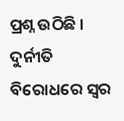ପ୍ରଶ୍ନ ଉଠିଛି । ଦୁର୍ନୀତି ବିରୋଧରେ ସ୍ୱର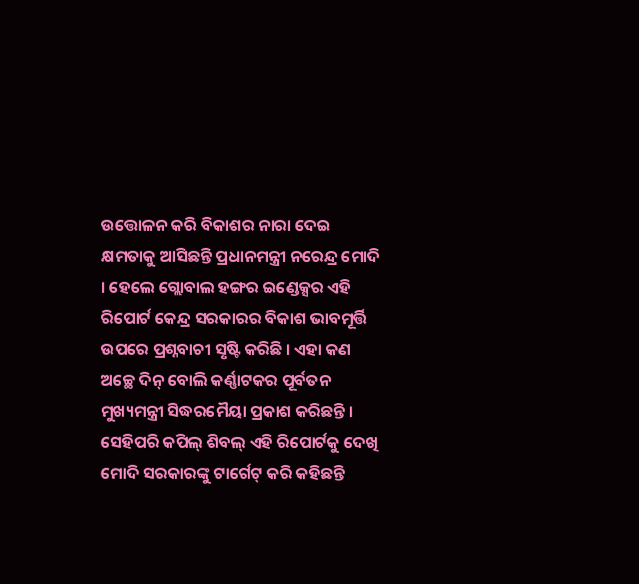ଉତ୍ତୋଳନ କରି ବିକାଶର ନାରା ଦେଇ କ୍ଷମତାକୁ ଆସିଛନ୍ତି ପ୍ରଧାନମନ୍ତ୍ରୀ ନରେନ୍ଦ୍ର ମୋଦି । ହେଲେ ଗ୍ଲୋବାଲ ହଙ୍ଗର ଇଣ୍ଡେକ୍ସର ଏହି ରିପୋର୍ଟ କେନ୍ଦ୍ର ସରକାରର ବିକାଶ ଭାବମୂର୍ତ୍ତି ଉପରେ ପ୍ରଶ୍ନବାଚୀ ସୃଷ୍ଟି କରିଛି । ଏହା କଣ ଅଚ୍ଛେ ଦିନ୍ ବୋଲି କର୍ଣ୍ଣାଟକର ପୂର୍ବତନ ମୁଖ୍ୟମନ୍ତ୍ରୀ ସିଦ୍ଧରମୈୟା ପ୍ରକାଶ କରିଛନ୍ତି । ସେହିପରି କପିଲ୍ ଶିବଲ୍ ଏହି ରିପୋର୍ଟକୁ ଦେଖି ମୋଦି ସରକାରଙ୍କୁ ଟାର୍ଗେଟ୍ କରି କହିଛନ୍ତି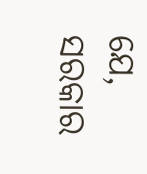ଯେ, ସରକାର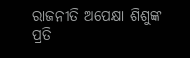ରାଜନୀତି ଅପେକ୍ଷା ଶିଶୁଙ୍କ ପ୍ରତି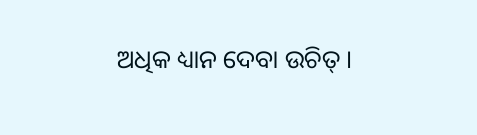ଅଧିକ ଧ୍ୟାନ ଦେବା ଉଚିତ୍ ।